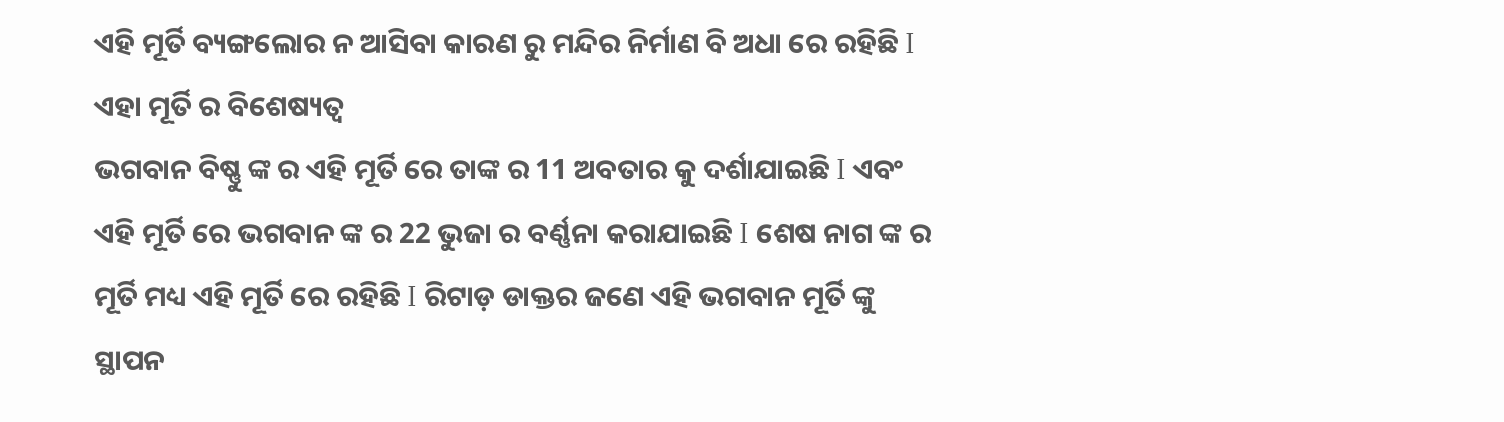ଏହି ମୂର୍ତି ବ୍ୟଙ୍ଗଲୋର ନ ଆସିବା କାରଣ ରୁ ମନ୍ଦିର ନିର୍ମାଣ ବି ଅଧା ରେ ରହିଛି I
ଏହା ମୂର୍ତି ର ବିଶେଷ୍ୟତ୍ୱ
ଭଗବାନ ବିଷ୍ଣୁ ଙ୍କ ର ଏହି ମୂର୍ତି ରେ ତାଙ୍କ ର 11 ଅବତାର କୁ ଦର୍ଶାଯାଇଛି I ଏବଂ ଏହି ମୂର୍ତି ରେ ଭଗବାନ ଙ୍କ ର 22 ଭୁଜା ର ବର୍ଣ୍ଣନା କରାଯାଇଛି I ଶେଷ ନାଗ ଙ୍କ ର ମୂର୍ତି ମଧ୍ୟ ଏହି ମୂର୍ତି ରେ ରହିଛି I ରିଟାଡ଼ ଡାକ୍ତର ଜଣେ ଏହି ଭଗବାନ ମୂର୍ତି ଙ୍କୁ ସ୍ଥାପନ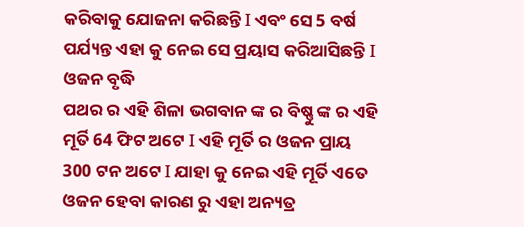କରିବାକୁ ଯୋଜନା କରିଛନ୍ତି I ଏବଂ ସେ 5 ବର୍ଷ ପର୍ଯ୍ୟନ୍ତ ଏହା କୁ ନେଇ ସେ ପ୍ରୟାସ କରିଆସିଛନ୍ତି I
ଓଜନ ବୃଦ୍ଧି
ପଥର ର ଏହି ଶିଳା ଭଗବାନ ଙ୍କ ର ବିଷ୍ଣୁ ଙ୍କ ର ଏହି ମୂର୍ତି 64 ଫିଟ ଅଟେ I ଏହି ମୂର୍ତି ର ଓଜନ ପ୍ରାୟ 300 ଟନ ଅଟେ I ଯାହା କୁ ନେଇ ଏହି ମୂର୍ତି ଏତେ ଓଜନ ହେବା କାରଣ ରୁ ଏହା ଅନ୍ୟତ୍ର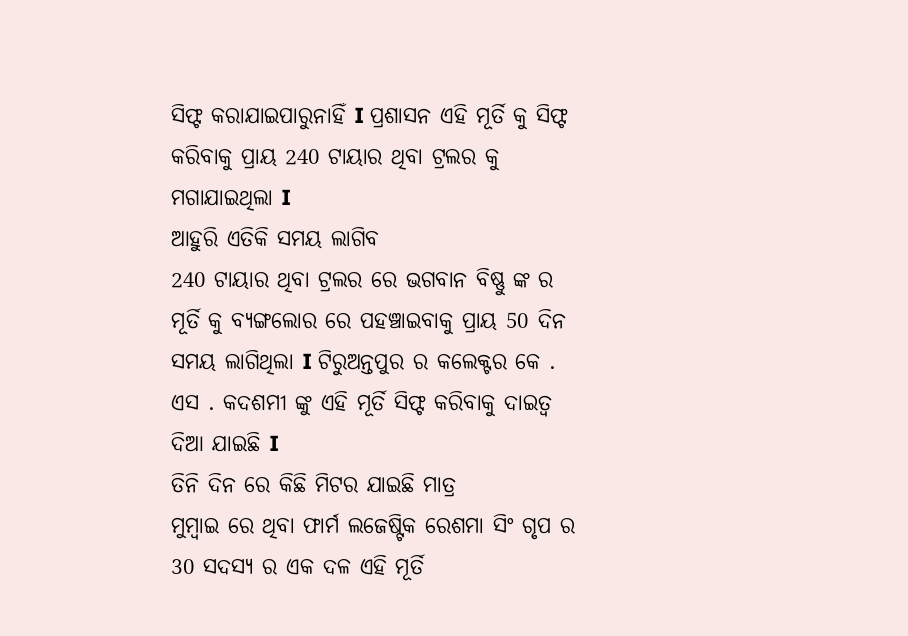ସିଫ୍ଟ କରାଯାଇପାରୁନାହିଁ I ପ୍ରଶାସନ ଏହି ମୂର୍ତି କୁ ସିଫ୍ଟ କରିବାକୁ ପ୍ରାୟ 240 ଟାୟାର ଥିବା ଟ୍ରଲର କୁ ମଗାଯାଇଥିଲା I
ଆହୁରି ଏତିକି ସମୟ ଲାଗିବ
240 ଟାୟାର ଥିବା ଟ୍ରଲର ରେ ଭଗବାନ ବିଷ୍ଣୁ ଙ୍କ ର ମୂର୍ତି କୁ ବ୍ୟଙ୍ଗଲୋର ରେ ପହଞ୍ଚାଇବାକୁ ପ୍ରାୟ 50 ଦିନ ସମୟ ଲାଗିଥିଲା I ଟିରୁଅନ୍ତପୁର ର କଲେକ୍ଟର କେ . ଏସ . କଦଶମୀ ଙ୍କୁ ଏହି ମୂର୍ତି ସିଫ୍ଟ କରିବାକୁ ଦାଇତ୍ୱ ଦିଆ ଯାଇଛି I
ତିନି ଦିନ ରେ କିଛି ମିଟର ଯାଇଛି ମାତ୍ର
ମୁମ୍ବାଇ ରେ ଥିବା ଫାର୍ମ ଲଜେଷ୍ଟିକ ରେଶମା ସିଂ ଗୃପ ର 30 ସଦସ୍ୟ ର ଏକ ଦଳ ଏହି ମୂର୍ତି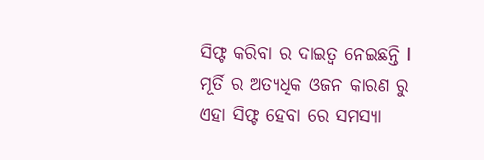ସିଫ୍ଟ କରିବା ର ଦାଇତ୍ୱ ନେଇଛନ୍ତି I ମୂର୍ତି ର ଅତ୍ୟଧିକ ଓଜନ କାରଣ ରୁ ଏହା ସିଫ୍ଟ ହେବା ରେ ସମସ୍ୟା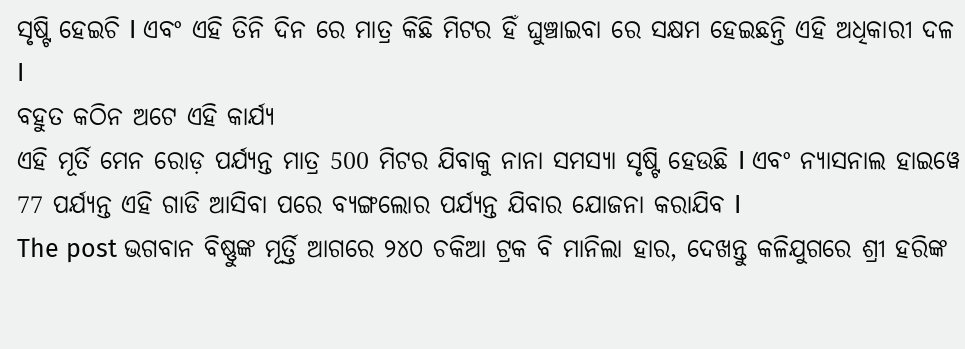ସୃଷ୍ଟି ହେଇଚି I ଏବଂ ଏହି ତିନି ଦିନ ରେ ମାତ୍ର କିଛି ମିଟର ହିଁ ଘୁଞ୍ଚାଇବା ରେ ସକ୍ଷମ ହେଇଛନ୍ତି ଏହି ଅଧିକାରୀ ଦଳ I
ବହୁତ କଠିନ ଅଟେ ଏହି କାର୍ଯ୍ୟ
ଏହି ମୂର୍ତି ମେନ ରୋଡ଼ ପର୍ଯ୍ୟନ୍ତ ମାତ୍ର 500 ମିଟର ଯିବାକୁ ନାନା ସମସ୍ୟା ସୃଷ୍ଟି ହେଉଛି I ଏବଂ ନ୍ୟାସନାଲ ହାଇୱେ 77 ପର୍ଯ୍ୟନ୍ତ ଏହି ଗାଡି ଆସିବା ପରେ ବ୍ୟଙ୍ଗଲୋର ପର୍ଯ୍ୟନ୍ତ ଯିବାର ଯୋଜନା କରାଯିବ I
The post ଭଗବାନ ବିଷ୍ଣୁଙ୍କ ମୂର୍ତ୍ତି ଆଗରେ ୨୪୦ ଚକିଆ ଟ୍ରକ ବି ମାନିଲା ହାର, ଦେଖନ୍ତୁ କଳିଯୁଗରେ ଶ୍ରୀ ହରିଙ୍କ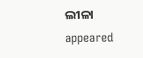ଲୀଳା appeared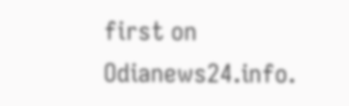first on Odianews24.info.